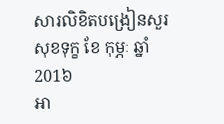សារលិខិតបង្រៀនសួរសុខទុក្ខ ខែ កុម្ភៈ ឆ្នាំ 201៦
អា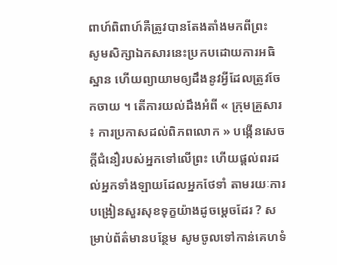ពាហ៍ពិពាហ៍គឺត្រូវបានតែងតាំងមកពីព្រះ
សូមសិក្សាឯកសារនេះប្រកបដោយការអធិស្ឋាន ហើយព្យាយាមឲ្យដឹងនូវអ្វីដែលត្រូវចែកចាយ ។ តើការយល់ដឹងអំពី « ក្រុមគ្រួសារ ៖ ការប្រកាសដល់ពិភពលោក » បង្កើនសេចក្តីជំនឿរបស់អ្នកទៅលើព្រះ ហើយផ្ដល់ពរដល់អ្នកទាំងឡាយដែលអ្នកថែទាំ តាមរយៈការបង្រៀនសួរសុខទុក្ខយ៉ាងដូចម្តេចដែរ ? សម្រាប់ព័ត៌មានបន្ថែម សូមចូលទៅកាន់គេហទំ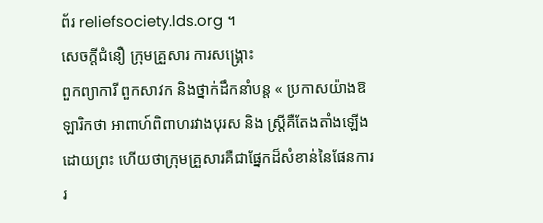ព័រ reliefsociety.lds.org ។
សេចក្ដីជំនឿ ក្រុមគ្រួសារ ការសង្គ្រោះ
ពួកព្យាការី ពួកសាវក និងថ្នាក់ដឹកនាំបន្ត « ប្រកាសយ៉ាងឱឡារិកថា អាពាហ៍ពិពាហរវាងបុរស និង ស្ត្រីគឺតែងតាំងឡើងដោយព្រះ ហើយថាក្រុមគ្រួសារគឺជាផ្នែកដ៏សំខាន់នៃផែនការរ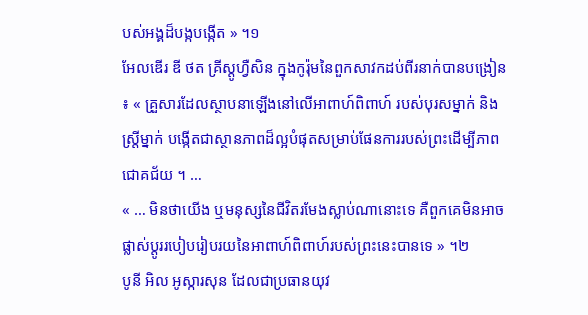បស់អង្គដ៏បង្កបង្កើត » ។១
អែលឌើរ ឌី ថត គ្រីស្តូហ្វឺសិន ក្នុងកូរ៉ុមនៃពួកសាវកដប់ពីរនាក់បានបង្រៀន ៖ « គ្រួសារដែលស្ថាបនាឡើងនៅលើអាពាហ៍ពិពាហ៍ របស់បុរសម្នាក់ និងស្ត្រីម្នាក់ បង្កើតជាស្ថានភាពដ៏ល្អបំផុតសម្រាប់ផែនការរបស់ព្រះដើម្បីភាពជោគជ័យ ។ …
« … មិនថាយើង ឬមនុស្សនៃជីវិតរមែងស្លាប់ណានោះទេ គឺពួកគេមិនអាចផ្លាស់ប្ដូររបៀបរៀបរយនៃអាពាហ៍ពិពាហ៍របស់ព្រះនេះបានទេ » ។២
បូនី អិល អូស្ការសុន ដែលជាប្រធានយុវ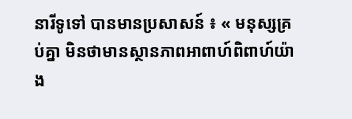នារីទូទៅ បានមានប្រសាសន៍ ៖ « មនុស្សគ្រប់គ្នា មិនថាមានស្ថានភាពអាពាហ៍ពិពាហ៍យ៉ាង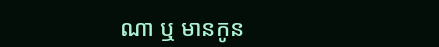ណា ឬ មានកូន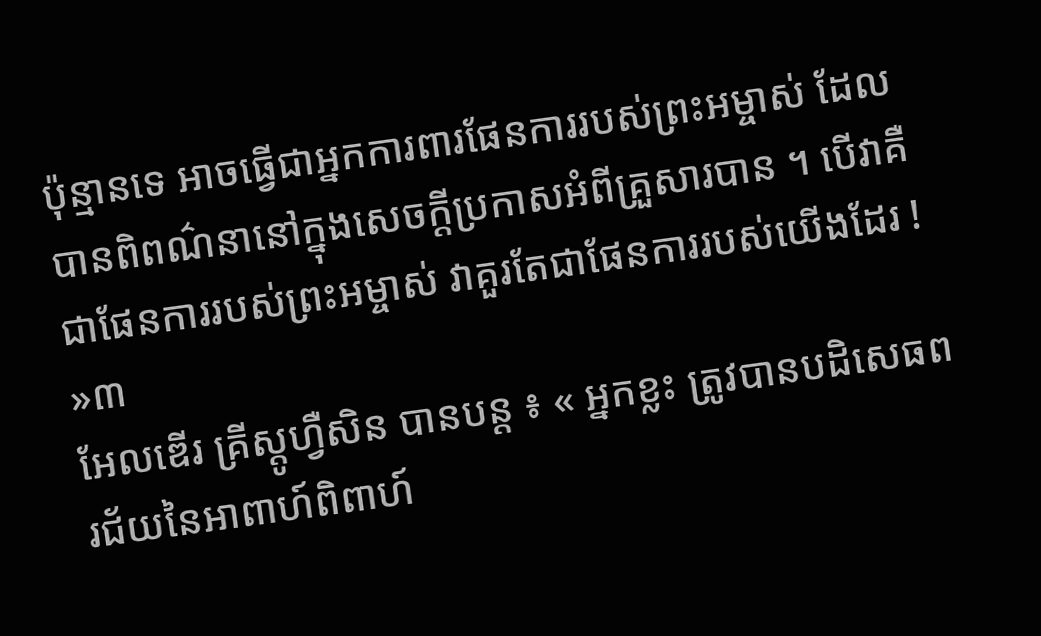ប៉ុន្មានទេ អាចធ្វើជាអ្នកការពារផែនការរបស់ព្រះអម្ចាស់ ដែលបានពិពណ៌នានៅក្នុងសេចក្ដីប្រកាសអំពីគ្រួសារបាន ។ បើវាគឺជាផែនការរបស់ព្រះអម្ចាស់ វាគួរតែជាផែនការរបស់យើងដែរ ! »៣
អែលឌើរ គ្រីស្តូហ្វឺសិន បានបន្ដ ៖ « អ្នកខ្លះ ត្រូវបានបដិសេធពរជ័យនៃអាពាហ៍ពិពាហ៍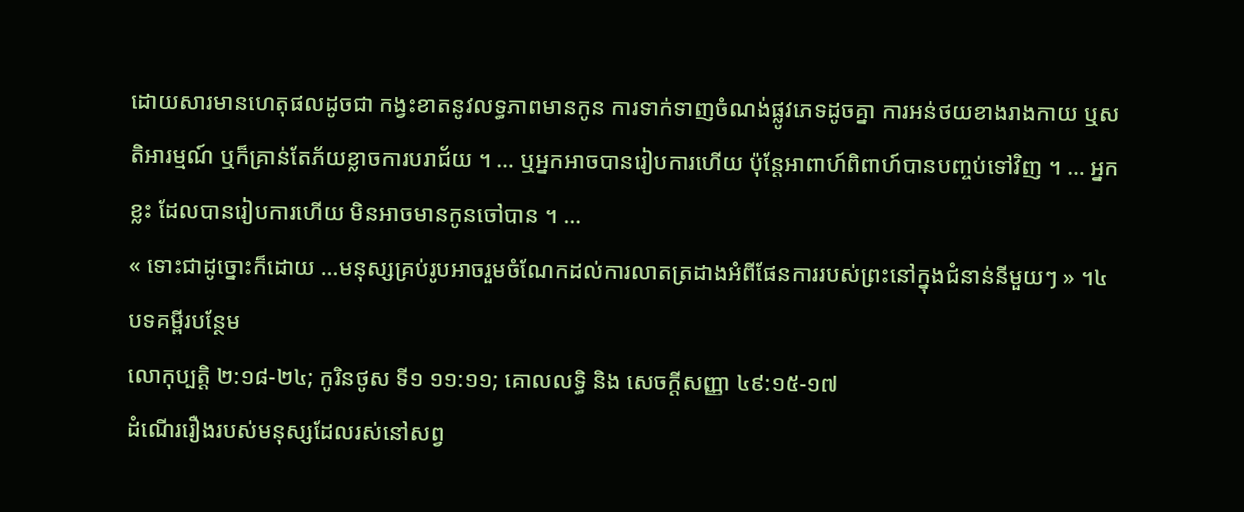ដោយសារមានហេតុផលដូចជា កង្វះខាតនូវលទ្ធភាពមានកូន ការទាក់ទាញចំណង់ផ្លូវភេទដូចគ្នា ការអន់ថយខាងរាងកាយ ឬសតិអារម្មណ៍ ឬក៏គ្រាន់តែភ័យខ្លាចការបរាជ័យ ។ … ឬអ្នកអាចបានរៀបការហើយ ប៉ុន្តែអាពាហ៍ពិពាហ៍បានបញ្ចប់ទៅវិញ ។ … អ្នកខ្លះ ដែលបានរៀបការហើយ មិនអាចមានកូនចៅបាន ។ …
« ទោះជាដូច្នោះក៏ដោយ …មនុស្សគ្រប់រូបអាចរួមចំណែកដល់ការលាតត្រដាងអំពីផែនការរបស់ព្រះនៅក្នុងជំនាន់នីមួយៗ » ។៤
បទគម្ពីរបន្ថែម
លោកុប្បត្តិ ២:១៨-២៤; កូរិនថូស ទី១ ១១:១១; គោលលទ្ធិ និង សេចក្តីសញ្ញា ៤៩:១៥-១៧
ដំណើររឿងរបស់មនុស្សដែលរស់នៅសព្វ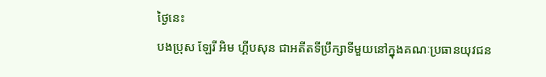ថ្ងៃនេះ
បងប្រុស ឡែរី អិម ហ្គីបសុន ជាអតីតទីប្រឹក្សាទីមួយនៅក្នុងគណៈប្រធានយុវជន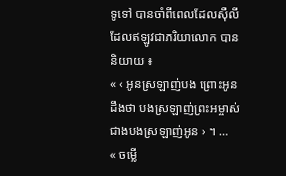ទូទៅ បានចាំពីពេលដែលស៊ឺលី ដែលឥឡូវជាភរិយាលោក បាននិយាយ ៖
« ‹ អូនស្រឡាញ់បង ព្រោះអូនដឹងថា បងស្រឡាញ់ព្រះអម្ចាស់ជាងបងស្រឡាញ់អូន › ។ …
« ចម្លើ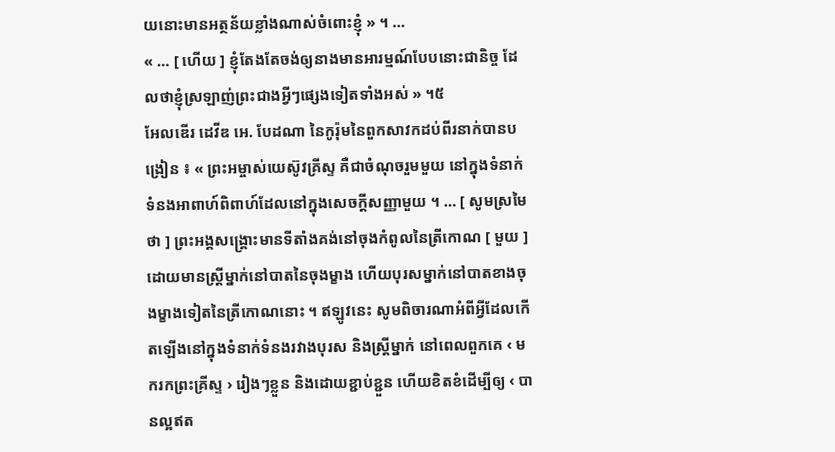យនោះមានអត្ថន័យខ្លាំងណាស់ចំពោះខ្ញុំ » ។ …
« … [ ហើយ ] ខ្ញុំតែងតែចង់ឲ្យនាងមានអារម្មណ៍បែបនោះជានិច្ច ដែលថាខ្ញុំស្រឡាញ់ព្រះជាងអ្វីៗផ្សេងទៀតទាំងអស់ » ។៥
អែលឌើរ ដេវីឌ អេ. បែដណា នៃកូរ៉ុមនៃពួកសាវកដប់ពីរនាក់បានបង្រៀន ៖ « ព្រះអម្ចាស់យេស៊ូវគ្រីស្ទ គឺជាចំណុចរួមមួយ នៅក្នុងទំនាក់ទំនងអាពាហ៍ពិពាហ៍ដែលនៅក្នុងសេចក្ដីសញ្ញាមួយ ។ … [ សូមស្រមៃថា ] ព្រះអង្គសង្គ្រោះមានទីតាំងគង់នៅចុងកំពូលនៃត្រីកោណ [ មួយ ] ដោយមានស្ដ្រីម្នាក់នៅបាតនៃចុងម្ខាង ហើយបុរសម្នាក់នៅបាតខាងចុងម្ខាងទៀតនៃត្រីកោណនោះ ។ ឥឡូវនេះ សូមពិចារណាអំពីអ្វីដែលកើតឡើងនៅក្នុងទំនាក់ទំនងរវាងបុរស និងស្ដ្រីម្នាក់ នៅពេលពួកគេ ‹ មករកព្រះគ្រីស្ទ › រៀងៗខ្លួន និងដោយខ្ជាប់ខ្ជួន ហើយខិតខំដើម្បីឲ្យ ‹ បានល្អឥត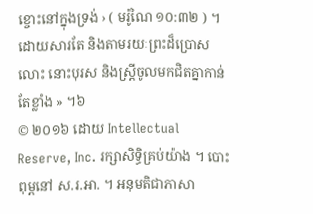ខ្ចោះនៅក្នុងទ្រង់ › ( មរ៉ូណៃ ១០:៣២ ) ។ ដោយសារតែ និងតាមរយៈព្រះដ៏ប្រោសលោះ នោះបុរស និងស្ដ្រីចូលមកជិតគ្នាកាន់តែខ្លាំង » ។៦
© ២០១៦ ដោយ Intellectual Reserve, Inc. រក្សាសិទ្ធិគ្រប់យ៉ាង ។ បោះពុម្ពនៅ ស.រ.អា. ។ អនុមតិជាភាសា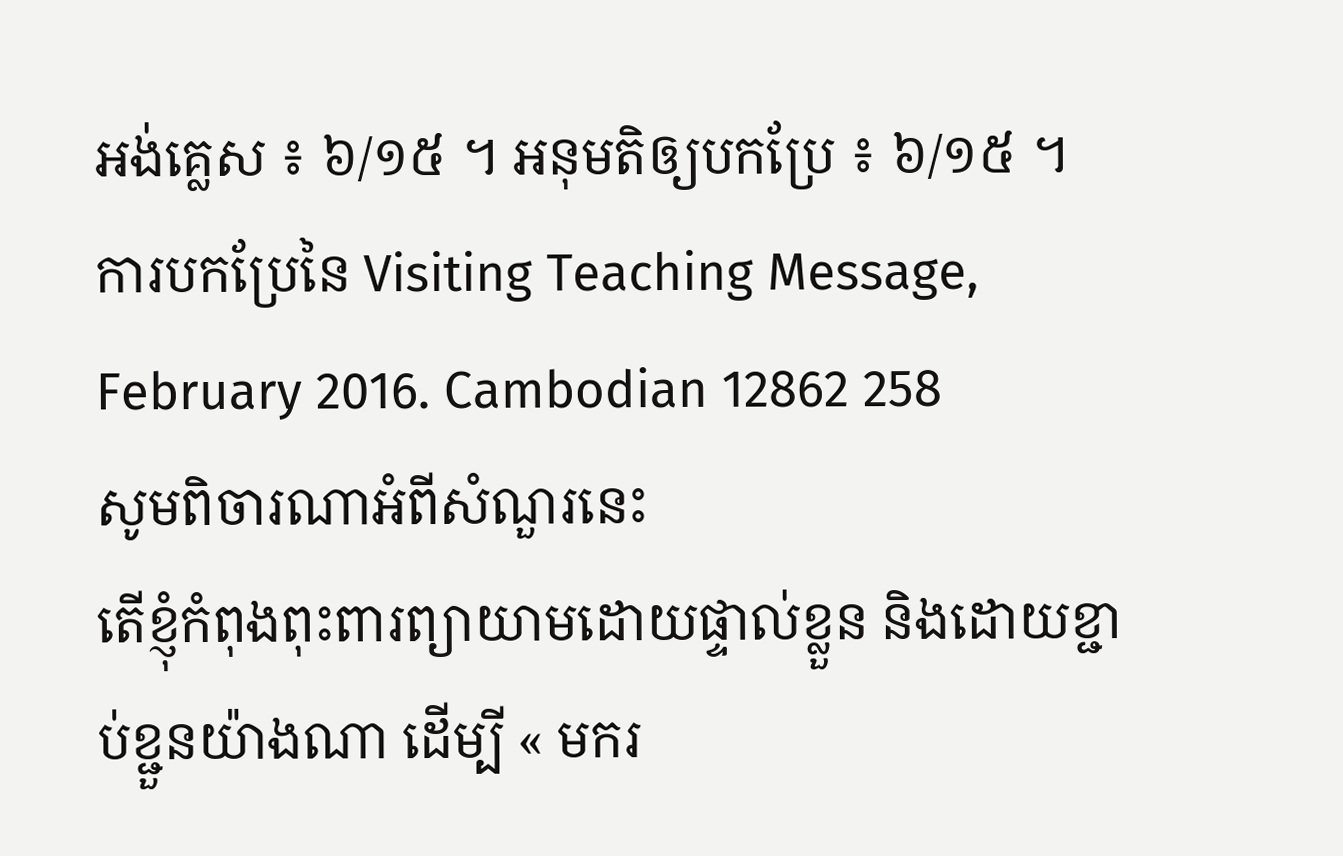អង់គ្លេស ៖ ៦/១៥ ។ អនុមតិឲ្យបកប្រែ ៖ ៦/១៥ ។ ការបកប្រែនៃ Visiting Teaching Message, February 2016. Cambodian 12862 258
សូមពិចារណាអំពីសំណួរនេះ
តើខ្ញុំកំពុងពុះពារព្យាយាមដោយផ្ទាល់ខ្លួន និងដោយខ្ជាប់ខ្ជួនយ៉ាងណា ដើម្បី « មករ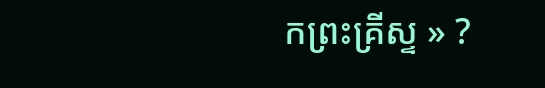កព្រះគ្រីស្ទ » ?